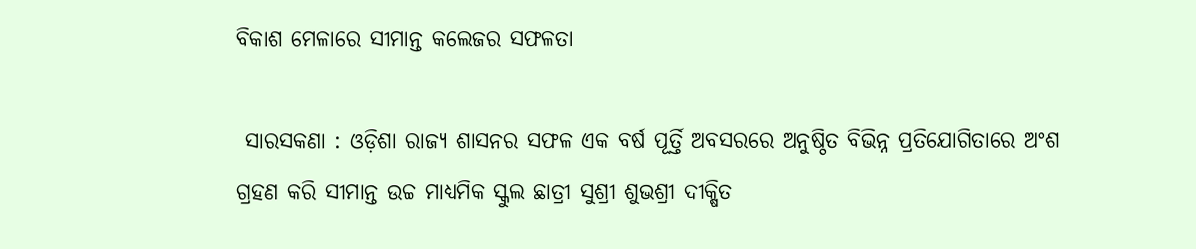ବିକାଶ ମେଳାରେ ସୀମାନ୍ତ କଲେଜର ସଫଳତା

 ସାରସକଣା : ଓଡ଼ିଶା ରାଜ୍ୟ ଶାସନର ସଫଳ ଏକ ବର୍ଷ ପୂର୍ତ୍ତି ଅବସରରେ ଅନୁଷ୍ଠିତ ବିଭିନ୍ନ ପ୍ରତିଯୋଗିତାରେ ଅଂଶ ଗ୍ରହଣ କରି ସୀମାନ୍ତ ଉଚ୍ଚ ମାଧ୍ୟମିକ ସ୍କୁଲ ଛାତ୍ରୀ ସୁଶ୍ରୀ ଶୁଭଶ୍ରୀ ଦୀକ୍ଷିତ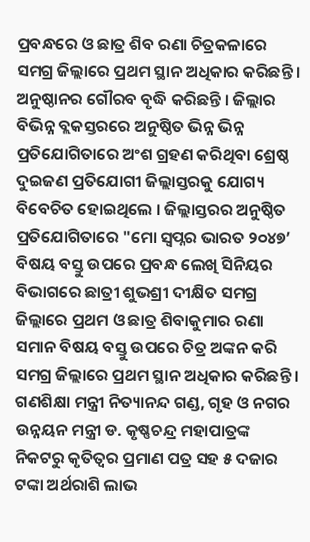ପ୍ରବନ୍ଧରେ ଓ ଛାତ୍ର ଶିବ ରଣା ଚିତ୍ରକଳାରେ ସମଗ୍ର ଜିଲ୍ଲାରେ ପ୍ରଥମ ସ୍ଥାନ ଅଧିକାର କରିଛନ୍ତି । ଅନୁଷ୍ଠାନର ଗୌରବ ବୃଦ୍ଧି କରିଛନ୍ତି । ଜିଲ୍ଲାର ବିଭିନ୍ନ ବ୍ଲକସ୍ତରରେ ଅନୁଷ୍ଠିତ ଭିନ୍ନ ଭିନ୍ନ ପ୍ରତିଯୋଗିତାରେ ଅଂଶ ଗ୍ରହଣ କରିଥିବା ଶ୍ରେଷ୍ଠ ଦୁଇଜଣ ପ୍ରତିଯୋଗୀ ଜିଲ୍ଲାସ୍ତରକୁ ଯୋଗ୍ୟ ବିବେଚିତ ହୋଇଥିଲେ । ଜିଲ୍ଲାସ୍ତରର ଅନୁଷ୍ଠିତ ପ୍ରତିଯୋଗିତାରେ "ମୋ ସ୍ୱପ୍ନର ଭାରତ ୨୦୪୭’ ବିଷୟ ବସ୍ତୁ ଉପରେ ପ୍ରବନ୍ଧ ଲେଖି ସିନିୟର ବିଭାଗରେ ଛାତ୍ରୀ ଶୁଭଶ୍ରୀ ଦୀକ୍ଷିତ ସମଗ୍ର ଜିଲ୍ଲାରେ ପ୍ରଥମ ଓ ଛାତ୍ର ଶିବାକୁମାର ରଣା ସମାନ ବିଷୟ ବସ୍ତୁ ଉପରେ ଚିତ୍ର ଅଙ୍କନ କରି ସମଗ୍ର ଜିଲ୍ଲାରେ ପ୍ରଥମ ସ୍ଥାନ ଅଧିକାର କରିଛନ୍ତି । ଗଣଶିକ୍ଷା ମନ୍ତ୍ରୀ ନିତ୍ୟାନନ୍ଦ ଗଣ୍ଡ, ଗୃହ ଓ ନଗର ଉନ୍ନୟନ ମନ୍ତ୍ରୀ ଡ. କୃଷ୍ଣଚନ୍ଦ୍ର ମହାପାତ୍ରଙ୍କ ନିକଟରୁ କୃତିତ୍ୱର ପ୍ରମାଣ ପତ୍ର ସହ ୫ ଦଜାର ଟଙ୍କା ଅର୍ଥରାଶି ଲାଭ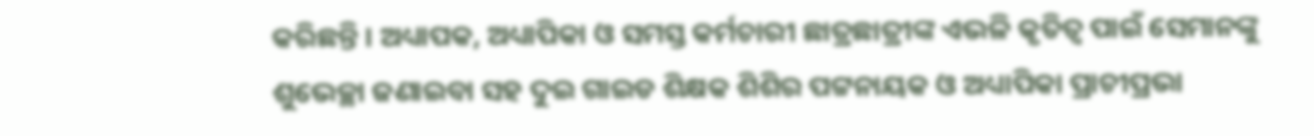କରିଛନ୍ତି । ଅଧ୍ୟାପକ, ଅଧ୍ୟାପିକା ଓ ସମସ୍ତ କର୍ମଚାରୀ ଛାତ୍ରଛାତ୍ରୀଙ୍କ ଏଭଳି କୃତିତ୍ୱ ପାଇଁ ସେମାନଙ୍କୁ ଶୁଭେଚ୍ଛା ଜଣାଇବା ସହ ଦୁଇ ଗାଇଡ ଶିକ୍ଷକ ଶିଶିର ପଟ୍ଟନାୟକ ଓ ଅଧ୍ୟାପିକା ପ୍ରାଚୀପ୍ରଭା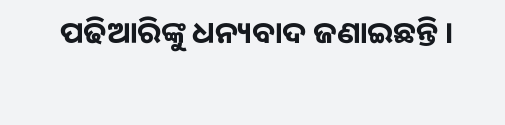ପଢିଆରିଙ୍କୁ ଧନ୍ୟବାଦ ଜଣାଇଛନ୍ତି ।